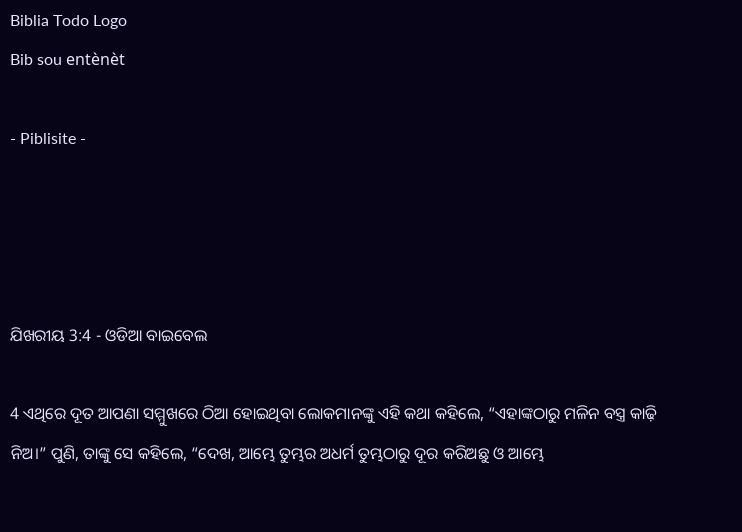Biblia Todo Logo
Bib sou entènèt

- Piblisite -




ଯିଖରୀୟ 3:4 - ଓଡିଆ ବାଇବେଲ

4 ଏଥିରେ ଦୂତ ଆପଣା ସମ୍ମୁଖରେ ଠିଆ ହୋଇଥିବା ଲୋକମାନଙ୍କୁ ଏହି କଥା କହିଲେ, “ଏହାଙ୍କଠାରୁ ମଳିନ ବସ୍ତ୍ର କାଢ଼ି ନିଅ।” ପୁଣି, ତାଙ୍କୁ ସେ କହିଲେ, “ଦେଖ, ଆମ୍ଭେ ତୁମ୍ଭର ଅଧର୍ମ ତୁମ୍ଭଠାରୁ ଦୂର କରିଅଛୁ ଓ ଆମ୍ଭେ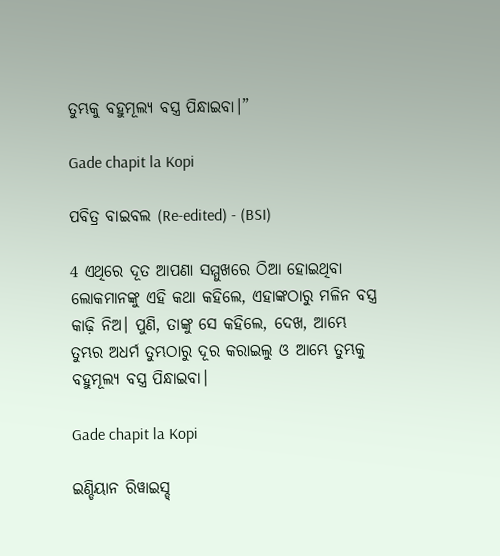ତୁମ୍ଭକୁ ବହୁମୂଲ୍ୟ ବସ୍ତ୍ର ପିନ୍ଧାଇବା।”

Gade chapit la Kopi

ପବିତ୍ର ବାଇବଲ (Re-edited) - (BSI)

4 ଏଥିରେ ଦୂତ ଆପଣା ସମ୍ମୁଖରେ ଠିଆ ହୋଇଥିବା ଲୋକମାନଙ୍କୁ ଏହି କଥା କହିଲେ, ଏହାଙ୍କଠାରୁ ମଳିନ ବସ୍ତ୍ର କାଢ଼ି ନିଅ। ପୁଣି, ତାଙ୍କୁ ସେ କହିଲେ, ଦେଖ, ଆମ୍ଭେ ତୁମ୍ଭର ଅଧର୍ମ ତୁମ୍ଭଠାରୁ ଦୂର କରାଇଲୁ ଓ ଆମ୍ଭେ ତୁମ୍ଭକୁ ବହୁମୂଲ୍ୟ ବସ୍ତ୍ର ପିନ୍ଧାଇବା।

Gade chapit la Kopi

ଇଣ୍ଡିୟାନ ରିୱାଇସ୍ଡ୍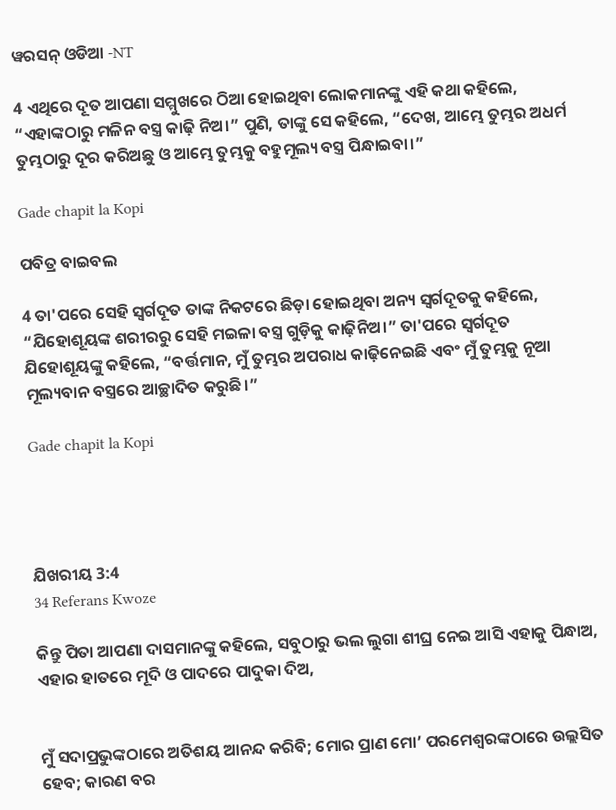ୱରସନ୍ ଓଡିଆ -NT

4 ଏଥିରେ ଦୂତ ଆପଣା ସମ୍ମୁଖରେ ଠିଆ ହୋଇଥିବା ଲୋକମାନଙ୍କୁ ଏହି କଥା କହିଲେ, “ଏହାଙ୍କଠାରୁ ମଳିନ ବସ୍ତ୍ର କାଢ଼ି ନିଅ।” ପୁଣି, ତାଙ୍କୁ ସେ କହିଲେ, “ଦେଖ, ଆମ୍ଭେ ତୁମ୍ଭର ଅଧର୍ମ ତୁମ୍ଭଠାରୁ ଦୂର କରିଅଛୁ ଓ ଆମ୍ଭେ ତୁମ୍ଭକୁ ବହୁମୂଲ୍ୟ ବସ୍ତ୍ର ପିନ୍ଧାଇବା।”

Gade chapit la Kopi

ପବିତ୍ର ବାଇବଲ

4 ତା'ପରେ ସେହି ସ୍ୱର୍ଗଦୂତ ତାଙ୍କ ନିକଟରେ ଛିଡ଼ା ହୋଇଥିବା ଅନ୍ୟ ସ୍ୱର୍ଗଦୂତକୁ କହିଲେ, “ଯିହୋଶୂୟଙ୍କ ଶରୀରରୁ ସେହି ମଇଳା ବସ୍ତ୍ର ଗୁଡ଼ିକୁ କାଢ଼ିନିଅ।” ତା'ପରେ ସ୍ୱର୍ଗଦୂତ ଯିହୋଶୂୟଙ୍କୁ କହିଲେ, “ବର୍ତ୍ତମାନ, ମୁଁ ତୁମ୍ଭର ଅପରାଧ କାଢ଼ିନେଇଛି ଏବଂ ମୁଁ ତୁମ୍ଭକୁ ନୂଆ ମୂଲ୍ୟବାନ ବସ୍ତ୍ରରେ ଆଚ୍ଛାଦିତ କରୁଛି।”

Gade chapit la Kopi




ଯିଖରୀୟ 3:4
34 Referans Kwoze

କିନ୍ତୁ ପିତା ଆପଣା ଦାସମାନଙ୍କୁ କହିଲେ, ସବୁଠାରୁ ଭଲ ଲୁଗା ଶୀଘ୍ର ନେଇ ଆସି ଏହାକୁ ପିନ୍ଧାଅ, ଏହାର ହାତରେ ମୂଦି ଓ ପାଦରେ ପାଦୁକା ଦିଅ,


ମୁଁ ସଦାପ୍ରଭୁଙ୍କଠାରେ ଅତିଶୟ ଆନନ୍ଦ କରିବି; ମୋର ପ୍ରାଣ ମୋ’ ପରମେଶ୍ୱରଙ୍କଠାରେ ଉଲ୍ଲସିତ ହେବ; କାରଣ ବର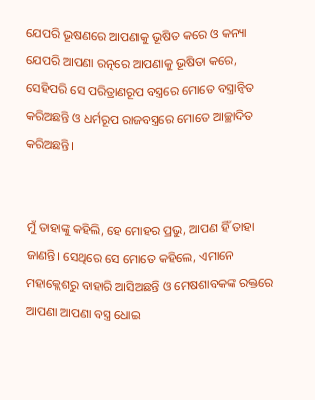ଯେପରି ଭୂଷଣରେ ଆପଣାକୁ ଭୂଷିତ କରେ ଓ କନ୍ୟା ଯେପରି ଆପଣା ରତ୍ନରେ ଆପଣାକୁ ଭୂଷିତା କରେ, ସେହିପରି ସେ ପରିତ୍ରାଣରୂପ ବସ୍ତ୍ରରେ ମୋତେ ବସ୍ତ୍ରାନ୍ୱିତ କରିଅଛନ୍ତି ଓ ଧର୍ମରୂପ ରାଜବସ୍ତ୍ରରେ ମୋତେ ଆଚ୍ଛାଦିତ କରିଅଛନ୍ତି।


ମୁଁ ତାହାଙ୍କୁ କହିଲି, ହେ ମୋହର ପ୍ରଭୁ, ଆପଣ ହିଁ ତାହା ଜାଣନ୍ତି। ସେଥିରେ ସେ ମୋତେ କହିଲେ, ଏମାନେ ମହାକ୍ଲେଶରୁ ବାହାରି ଆସିଅଛନ୍ତି ଓ ମେଷଶାବକଙ୍କ ରକ୍ତରେ ଆପଣା ଆପଣା ବସ୍ତ୍ର ଧୋଇ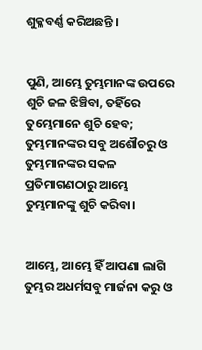ଶୁକ୍ଳବର୍ଣ୍ଣ କରିଅଛନ୍ତି ।


ପୁଣି, ଆମ୍ଭେ ତୁମ୍ଭମାନଙ୍କ ଉପରେ ଶୁଚି ଜଳ ଝିଞ୍ଚିବା, ତହିଁରେ ତୁମ୍ଭେମାନେ ଶୁଚି ହେବ; ତୁମ୍ଭମାନଙ୍କର ସବୁ ଅଶୌଚରୁ ଓ ତୁମ୍ଭମାନଙ୍କର ସକଳ ପ୍ରତିମାଗଣଠାରୁ ଆମ୍ଭେ ତୁମ୍ଭମାନଙ୍କୁ ଶୁଚି କରିବା।


ଆମ୍ଭେ, ଆମ୍ଭେ ହିଁ ଆପଣା ଲାଗି ତୁମ୍ଭର ଅଧର୍ମସବୁ ମାର୍ଜନା କରୁ ଓ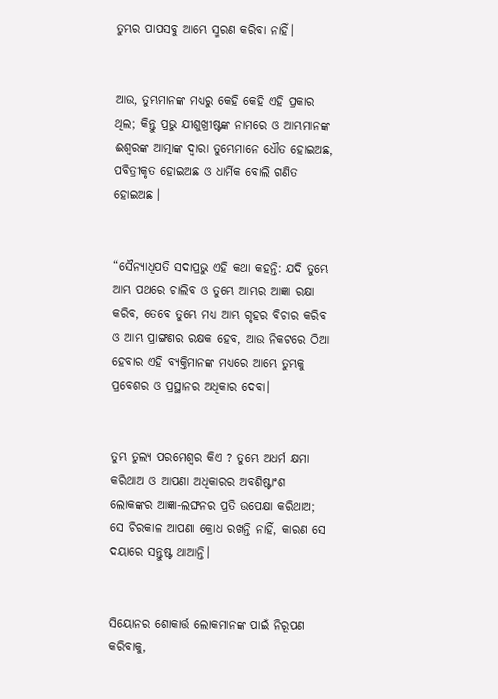ତୁମ୍ଭର ପାପସବୁ ଆମ୍ଭେ ସ୍ମରଣ କରିବା ନାହିଁ।


ଆଉ, ତୁମ୍ଭମାନଙ୍କ ମଧ୍ୟରୁ କେହି କେହି ଏହି ପ୍ରକାର ଥିଲ; କିନ୍ତୁ ପ୍ରଭୁ ଯୀଶୁଖ୍ରୀଷ୍ଟଙ୍କ ନାମରେ ଓ ଆମ୍ଭମାନଙ୍କ ଈଶ୍ୱରଙ୍କ ଆତ୍ମାଙ୍କ ଦ୍ୱାରା ତୁମ୍ଭେମାନେ ଧୌତ ହୋଇଅଛ, ପବିତ୍ରୀକୃତ ହୋଇଅଛ ଓ ଧାର୍ମିକ ବୋଲି ଗଣିତ ହୋଇଅଛ ।


“ସୈନ୍ୟାଧିପତି ସଦାପ୍ରଭୁ ଏହି କଥା କହନ୍ତି: ଯଦି ତୁମ୍ଭେ ଆମ୍ଭ ପଥରେ ଚାଲିବ ଓ ତୁମ୍ଭେ ଆମ୍ଭର ଆଜ୍ଞା ରକ୍ଷା କରିବ, ତେବେ ତୁମ୍ଭେ ମଧ୍ୟ ଆମ୍ଭ ଗୃହର ବିଚାର କରିବ ଓ ଆମ୍ଭ ପ୍ରାଙ୍ଗଣର ରକ୍ଷକ ହେବ, ଆଉ ନିକଟରେ ଠିଆ ହେବାର ଏହି ବ୍ୟକ୍ତିମାନଙ୍କ ମଧ୍ୟରେ ଆମ୍ଭେ ତୁମ୍ଭକୁ ପ୍ରବେଶର ଓ ପ୍ରସ୍ଥାନର ଅଧିକାର ଦେବା।


ତୁମ୍ଭ ତୁଲ୍ୟ ପରମେଶ୍ୱର କିଏ ? ତୁମ୍ଭେ ଅଧର୍ମ କ୍ଷମା କରିଥାଅ ଓ ଆପଣା ଅଧିକାରର ଅବଶିଷ୍ଟାଂଶ ଲୋକଙ୍କର ଆଜ୍ଞା-ଲଙ୍ଘନର ପ୍ରତି ଉପେକ୍ଷା କରିଥାଅ; ସେ ଚିରକାଳ ଆପଣା କ୍ରୋଧ ରଖନ୍ତି ନାହିଁ, କାରଣ ସେ ଦୟାରେ ସନ୍ତୁଷ୍ଟ ଥାଆନ୍ତି।


ସିୟୋନର ଶୋକାର୍ତ୍ତ ଲୋକମାନଙ୍କ ପାଇଁ ନିରୂପଣ କରିବାକୁ,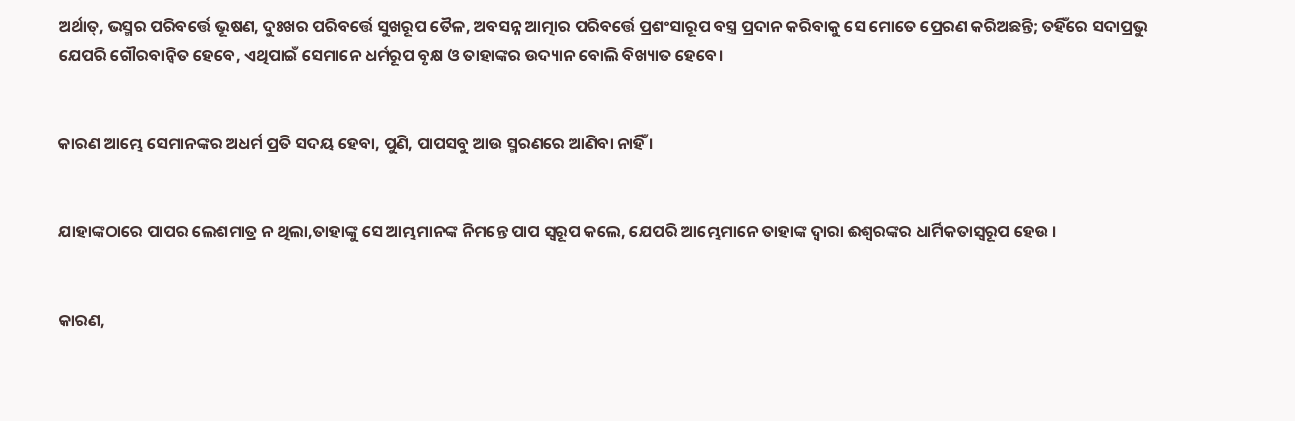ଅର୍ଥାତ୍‍, ଭସ୍ମର ପରିବର୍ତ୍ତେ ଭୂଷଣ, ଦୁଃଖର ପରିବର୍ତ୍ତେ ସୁଖରୂପ ତୈଳ, ଅବସନ୍ନ ଆତ୍ମାର ପରିବର୍ତ୍ତେ ପ୍ରଶଂସାରୂପ ବସ୍ତ୍ର ପ୍ରଦାନ କରିବାକୁ ସେ ମୋତେ ପ୍ରେରଣ କରିଅଛନ୍ତି; ତହିଁରେ ସଦାପ୍ରଭୁ ଯେପରି ଗୌରବାନ୍ୱିତ ହେବେ, ଏଥିପାଇଁ ସେମାନେ ଧର୍ମରୂପ ବୃକ୍ଷ ଓ ତାହାଙ୍କର ଉଦ୍ୟାନ ବୋଲି ବିଖ୍ୟାତ ହେବେ।


କାରଣ ଆମ୍ଭେ ସେମାନଙ୍କର ଅଧର୍ମ ପ୍ରତି ସଦୟ ହେବା, ପୁଣି, ପାପସବୁ ଆଉ ସ୍ମରଣରେ ଆଣିବା ନାହିଁ ।


ଯାହାଙ୍କଠାରେ ପାପର ଲେଶମାତ୍ର ନ ଥିଲା,ତାହାଙ୍କୁ ସେ ଆମ୍ଭମାନଙ୍କ ନିମନ୍ତେ ପାପ ସ୍ୱରୂପ କଲେ, ଯେପରି ଆମ୍ଭେମାନେ ତାହାଙ୍କ ଦ୍ୱାରା ଈଶ୍ୱରଙ୍କର ଧାର୍ମିକତାସ୍ୱରୂପ ହେଉ ।


କାରଣ,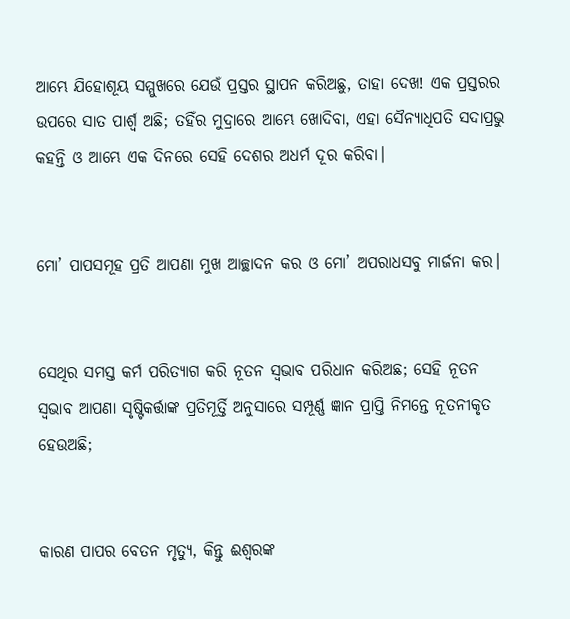ଆମ୍ଭେ ଯିହୋଶୂୟ ସମ୍ମୁଖରେ ଯେଉଁ ପ୍ରସ୍ତର ସ୍ଥାପନ କରିଅଛୁ, ତାହା ଦେଖ! ଏକ ପ୍ରସ୍ତରର ଉପରେ ସାତ ପାର୍ଶ୍ୱ ଅଛି; ତହିଁର ମୁଦ୍ରାରେ ଆମ୍ଭେ ଖୋଦିବା, ଏହା ସୈନ୍ୟାଧିପତି ସଦାପ୍ରଭୁ କହନ୍ତି ଓ ଆମ୍ଭେ ଏକ ଦିନରେ ସେହି ଦେଶର ଅଧର୍ମ ଦୂର କରିବା।


ମୋ’ ପାପସମୂହ ପ୍ରତି ଆପଣା ମୁଖ ଆଚ୍ଛାଦନ କର ଓ ମୋ’ ଅପରାଧସବୁ ମାର୍ଜନା କର।


ସେଥିର ସମସ୍ତ କର୍ମ ପରିତ୍ୟାଗ କରି ନୂତନ ସ୍ୱଭାବ ପରିଧାନ କରିଅଛ; ସେହି ନୂତନ ସ୍ୱଭାବ ଆପଣା ସୃଷ୍ଟିକର୍ତ୍ତାଙ୍କ ପ୍ରତିମୂର୍ତ୍ତି ଅନୁସାରେ ସମ୍ପୂର୍ଣ୍ଣ ଜ୍ଞାନ ପ୍ରାପ୍ତି ନିମନ୍ତେ ନୂତନୀକୃତ ହେଉଅଛି;


କାରଣ ପାପର ବେତନ ମୃତ୍ୟୁ, କିନ୍ତୁ ଈଶ୍ୱରଙ୍କ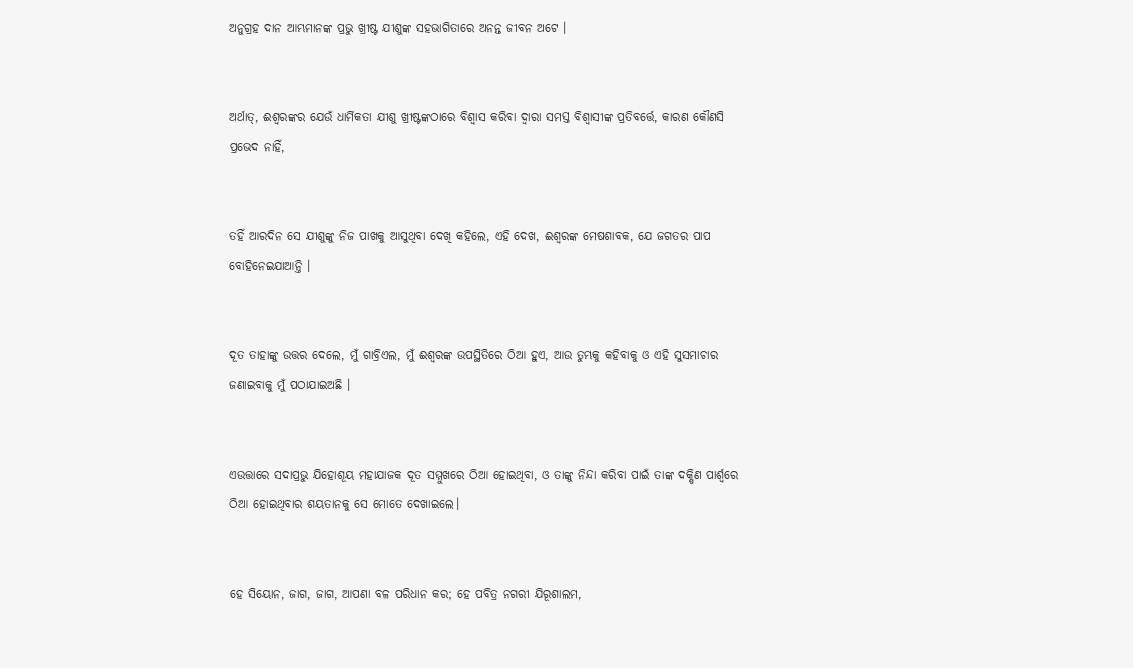ଅନୁଗ୍ରହ ଦାନ ଆମ୍ଭମାନଙ୍କ ପ୍ରଭୁ ଖ୍ରୀଷ୍ଟ ଯୀଶୁଙ୍କ ସହଭାଗିତାରେ ଅନନ୍ତ ଜୀବନ ଅଟେ ।


ଅର୍ଥାତ୍‍, ଈଶ୍ୱରଙ୍କର ଯେଉଁ ଧାର୍ମିକତା ଯୀଶୁ ଖ୍ରୀଷ୍ଟଙ୍କଠାରେ ବିଶ୍ୱାସ କରିବା ଦ୍ୱାରା ସମସ୍ତ ବିଶ୍ୱାସୀଙ୍କ ପ୍ରତିବର୍ତ୍ତେ, କାରଣ କୌଣସି ପ୍ରଭେଦ ନାହିଁ,


ତହିଁ ଆରଦିନ ସେ ଯୀଶୁଙ୍କୁ ନିଜ ପାଖକୁ ଆସୁଥିବା ଦେଖି କହିଲେ, ଏହି ଦେଖ, ଈଶ୍ୱରଙ୍କ ମେଷଶାବକ, ଯେ ଜଗତର ପାପ ବୋହିନେଇଯାଆନ୍ତି ।


ଦୂତ ତାହାଙ୍କୁ ଉତ୍ତର ଦେଲେ, ମୁଁ ଗାବ୍ରିଏଲ, ମୁଁ ଈଶ୍ୱରଙ୍କ ଉପସ୍ଥିତିରେ ଠିଆ ହୁଏ, ଆଉ ତୁମ୍ଭକୁ କହିବାକୁ ଓ ଏହି ସୁସମାଚାର ଜଣାଇବାକୁ ମୁଁ ପଠାଯାଇଅଛି ।


ଏଉତ୍ତାରେ ସଦାପ୍ରଭୁ ଯିହୋଶୂୟ ମହାଯାଜକ ଦୂତ ସମ୍ମୁଖରେ ଠିଆ ହୋଇଥିବା, ଓ ତାଙ୍କୁ ନିନ୍ଦା କରିବା ପାଇଁ ତାଙ୍କ ଦକ୍ଷିଣ ପାର୍ଶ୍ୱରେ ଠିଆ ହୋଇଥିବାର ଶୟତାନକୁ ସେ ମୋତେ ଦେଖାଇଲେ।


ହେ ସିୟୋନ, ଜାଗ, ଜାଗ, ଆପଣା ବଳ ପରିଧାନ କର; ହେ ପବିତ୍ର ନଗରୀ ଯିରୂଶାଲମ,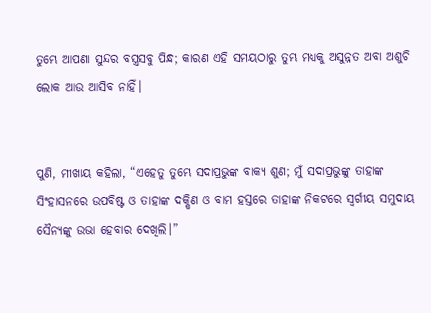ତୁମ୍ଭେ ଆପଣା ସୁନ୍ଦର ବସ୍ତ୍ରସବୁ ପିନ୍ଧ; କାରଣ ଏହି ସମୟଠାରୁ ତୁମ୍ଭ ମଧ୍ୟକୁ ଅସୁନ୍ନତ ଅବା ଅଶୁଚି ଲୋକ ଆଉ ଆସିବ ନାହିଁ।


ପୁଣି, ମୀଖାୟ କହିଲା, “ଏହେତୁ ତୁମ୍ଭେ ସଦାପ୍ରଭୁଙ୍କ ବାକ୍ୟ ଶୁଣ; ମୁଁ ସଦାପ୍ରଭୁଙ୍କୁ ତାହାଙ୍କ ସିଂହାସନରେ ଉପବିଷ୍ଟ ଓ ତାହାଙ୍କ ଦକ୍ଷିଣ ଓ ବାମ ହସ୍ତରେ ତାହାଙ୍କ ନିକଟରେ ସ୍ୱର୍ଗୀୟ ସମୁଦାୟ ସୈନ୍ୟଙ୍କୁ ଉଭା ହେବାର ଦେଖିଲି।”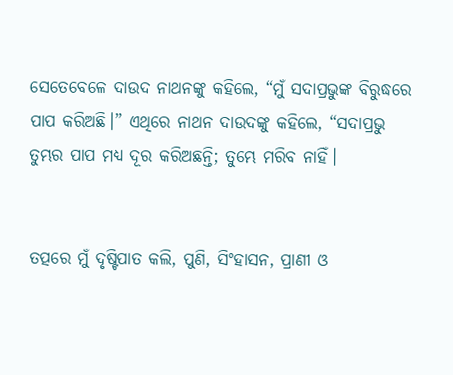ସେତେବେଳେ ଦାଉଦ ନାଥନଙ୍କୁ କହିଲେ, “ମୁଁ ସଦାପ୍ରଭୁଙ୍କ ବିରୁଦ୍ଧରେ ପାପ କରିଅଛି।” ଏଥିରେ ନାଥନ ଦାଉଦଙ୍କୁ କହିଲେ, “ସଦାପ୍ରଭୁ ତୁମ୍ଭର ପାପ ମଧ୍ୟ ଦୂର କରିଅଛନ୍ତି; ତୁମ୍ଭେ ମରିବ ନାହିଁ।


ତତ୍ପରେ ମୁଁ ଦୃଷ୍ଟିପାତ କଲି, ପୁଣି, ସିଂହାସନ, ପ୍ରାଣୀ ଓ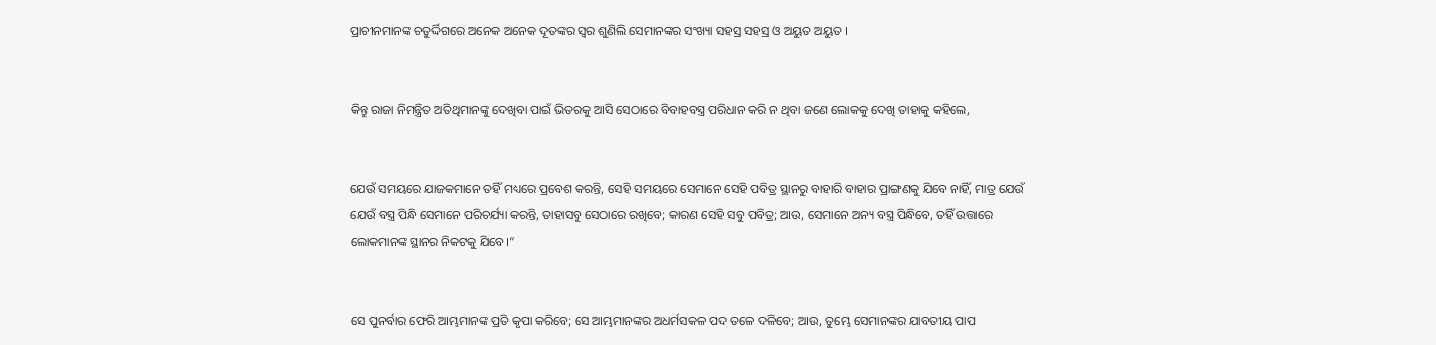ପ୍ରାଚୀନମାନଙ୍କ ଚତୁର୍ଦ୍ଦିଗରେ ଅନେକ ଅନେକ ଦୂତଙ୍କର ସ୍ୱର ଶୁଣିଲି ସେମାନଙ୍କର ସଂଖ୍ୟା ସହସ୍ର ସହସ୍ର ଓ ଅୟୁତ ଅୟୁତ ।


କିନ୍ତୁ ରାଜା ନିମନ୍ତ୍ରିତ ଅତିଥିମାନଙ୍କୁ ଦେଖିବା ପାଇଁ ଭିତରକୁ ଆସି ସେଠାରେ ବିବାହବସ୍ତ୍ର ପରିଧାନ କରି ନ ଥିବା ଜଣେ ଲୋକକୁ ଦେଖି ତାହାକୁ କହିଲେ,


ଯେଉଁ ସମୟରେ ଯାଜକମାନେ ତହିଁ ମଧ୍ୟରେ ପ୍ରବେଶ କରନ୍ତି, ସେହି ସମୟରେ ସେମାନେ ସେହି ପବିତ୍ର ସ୍ଥାନରୁ ବାହାରି ବାହାର ପ୍ରାଙ୍ଗଣକୁ ଯିବେ ନାହିଁ, ମାତ୍ର ଯେଉଁ ଯେଉଁ ବସ୍ତ୍ର ପିନ୍ଧି ସେମାନେ ପରିଚର୍ଯ୍ୟା କରନ୍ତି, ତାହାସବୁ ସେଠାରେ ରଖିବେ; କାରଣ ସେହି ସବୁ ପବିତ୍ର; ଆଉ, ସେମାନେ ଅନ୍ୟ ବସ୍ତ୍ର ପିନ୍ଧିବେ, ତହିଁ ଉତ୍ତାରେ ଲୋକମାନଙ୍କ ସ୍ଥାନର ନିକଟକୁ ଯିବେ।”


ସେ ପୁନର୍ବାର ଫେରି ଆମ୍ଭମାନଙ୍କ ପ୍ରତି କୃପା କରିବେ; ସେ ଆମ୍ଭମାନଙ୍କର ଅଧର୍ମସକଳ ପଦ ତଳେ ଦଳିବେ; ଆଉ, ତୁମ୍ଭେ ସେମାନଙ୍କର ଯାବତୀୟ ପାପ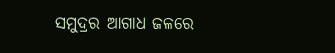ସମୁଦ୍ରର ଆଗାଧ ଜଳରେ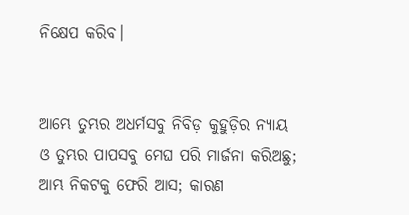ନିକ୍ଷେପ କରିବ।


ଆମ୍ଭେ ତୁମ୍ଭର ଅଧର୍ମସବୁ ନିବିଡ଼ କୁହୁଡ଼ିର ନ୍ୟାୟ ଓ ତୁମ୍ଭର ପାପସବୁ ମେଘ ପରି ମାର୍ଜନା କରିଅଛୁ; ଆମ୍ଭ ନିକଟକୁ ଫେରି ଆସ; କାରଣ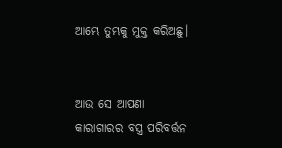ଆମ୍ଭେ ତୁମ୍ଭକୁ ମୁକ୍ତ କରିଅଛୁ।


ଆଉ ସେ ଆପଣା କାରାଗାରର ବସ୍ତ୍ର ପରିବର୍ତ୍ତନ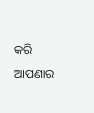କରି ଆପଣାର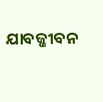ଯାବଜ୍ଜୀବନ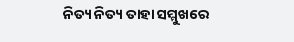ନିତ୍ୟ ନିତ୍ୟ ତାହା ସମ୍ମୁଖରେ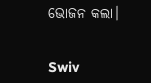ଭୋଜନ କଲା।


Swiv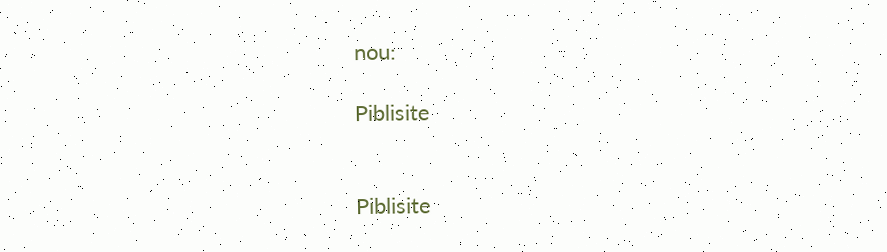nou:

Piblisite


Piblisite